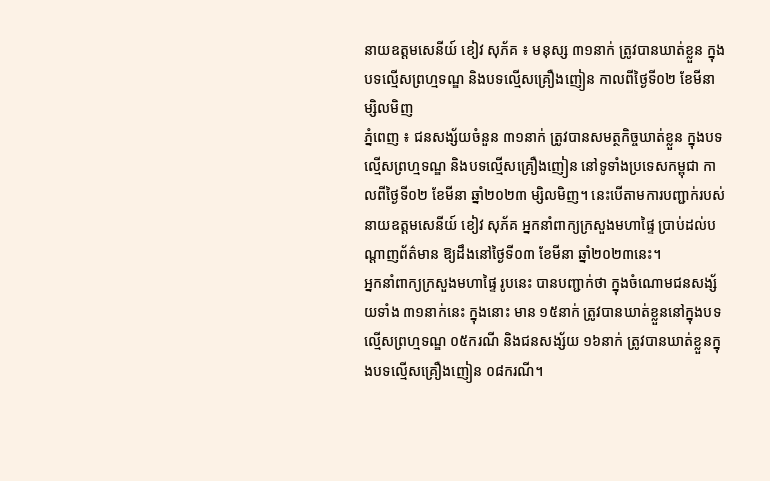នាយឧត្តមសេនីយ៍ ខៀវ សុភ័គ ៖ មនុស្ស ៣១នាក់ ត្រូវបានឃាត់ខ្លួន ក្នុងបទល្មើសព្រហ្មទណ្ឌ និងបទល្មើសគ្រឿងញៀន កាលពីថ្ងៃទី០២ ខែមីនា ម្សិលមិញ
ភ្នំពេញ ៖ ជនសង្ស័យចំនួន ៣១នាក់ ត្រូវបានសមត្ថកិច្ចឃាត់ខ្លួន ក្នុងបទល្មើសព្រហ្មទណ្ឌ និងបទល្មើសគ្រឿងញៀន នៅទូទាំងប្រទេសកម្ពុជា កាលពីថ្ងៃទី០២ ខែមីនា ឆ្នាំ២០២៣ ម្សិលមិញ។ នេះបើតាមការបញ្ជាក់របស់នាយឧត្តមសេនីយ៍ ខៀវ សុភ័គ អ្នកនាំពាក្យក្រសួងមហាផ្ទៃ ប្រាប់ដល់បណ្តាញព័ត៌មាន ឱ្យដឹងនៅថ្ងៃទី០៣ ខែមីនា ឆ្នាំ២០២៣នេះ។
អ្នកនាំពាក្យក្រសួងមហាផ្ទៃ រូបនេះ បានបញ្ជាក់ថា ក្នុងចំណោមជនសង្ស័យទាំង ៣១នាក់នេះ ក្នុងនោះ មាន ១៥នាក់ ត្រូវបានឃាត់ខ្លួននៅក្នុងបទល្មើសព្រហ្មទណ្ឌ ០៥ករណី និងជនសង្ស័យ ១៦នាក់ ត្រូវបានឃាត់ខ្លួនក្នុងបទល្មេីសគ្រឿងញៀន ០៨ករណី។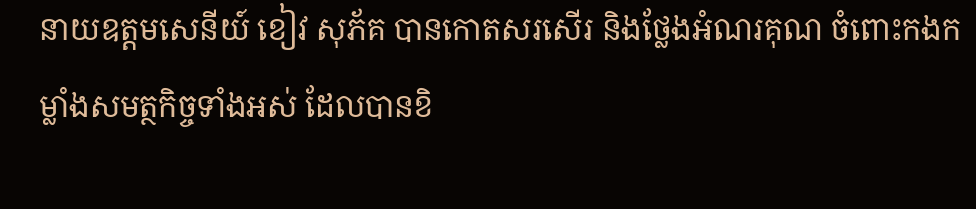នាយឧត្តមសេនីយ៍ ខៀវ សុភ័គ បានកោតសរសើរ និងថ្លែងអំណរគុណ ចំពោះកងកម្លាំងសមត្ថកិច្ចទាំងអស់ ដែលបានខិ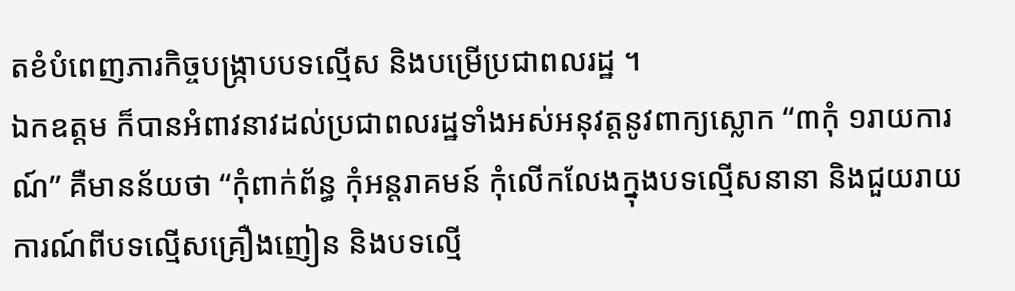តខំបំពេញភារកិច្ចបង្ក្រាបបទល្មើស និងបម្រើប្រជាពលរដ្ឋ ។
ឯកឧត្តម ក៏បានអំពាវនាវដល់ប្រជាពលរដ្ឋទាំងអស់អនុវត្តនូវពាក្យស្លោក “៣កុំ ១រាយការណ៍” គឺមានន័យថា “កុំពាក់ព័ន្ធ កុំអន្តរាគមន៍ កុំលើកលែងក្នុងបទល្មើសនានា និងជួយរាយការណ៍ពីបទល្មើសគ្រឿងញៀន និងបទល្មើ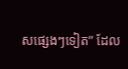សផ្សេងៗទៀត” ដែល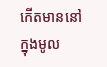កើតមាននៅក្នុងមូល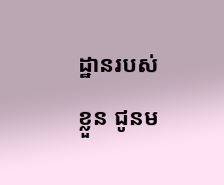ដ្ឋានរបស់ខ្លួន ជូនម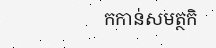កកាន់សមត្ថកិ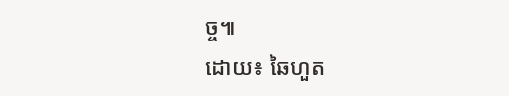ច្ច៕
ដោយ៖ ឆៃហួត